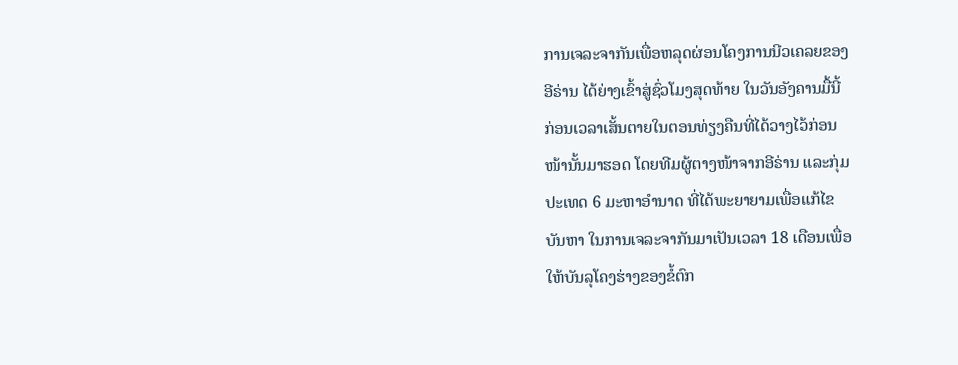ການເຈລະຈາກັນເພື່ອຫລຸດຜ່ອນໂຄງການນີວເຄລຍຂອງ
ອີຣ່ານ ໄດ້ຍ່າງເຂົ້າສູ່ຊົ່ວໂມງສຸດທ້າຍ ໃນວັນອັງຄານມື້ນີ້
ກ່ອນເວລາເສັ້ນຕາຍໃນຕອນທ່ຽງຄືນທີ່ໄດ້ວາງໄວ້ກ່ອນ
ໜ້ານັ້ນມາຮອດ ໂດຍທີມຜູ້ຕາງໜ້າຈາກອີຣ່ານ ແລະກຸ່ມ
ປະເທດ 6 ມະຫາອຳນາດ ທີ່ໄດ້ພະຍາຍາມເພື່ອແກ້ໄຂ
ບັນຫາ ໃນການເຈລະຈາກັນມາເປັນເວລາ 18 ເດືອນເພື່ອ
ໃຫ້ບັນລຸໂຄງຮ່າງຂອງຂໍ້ຕົກ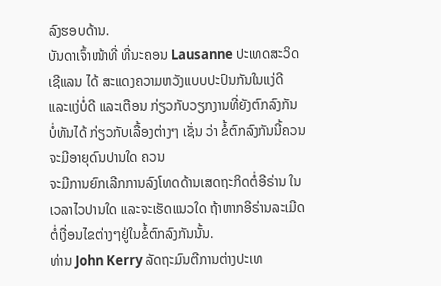ລົງຮອບດ້ານ.
ບັນດາເຈົ້າໜ້າທີ່ ທີ່ນະຄອນ Lausanne ປະເທດສະວິດ
ເຊີແລນ ໄດ້ ສະແດງຄວາມຫວັງແບບປະປົນກັນໃນແງ່ດີ
ແລະແງ່ບໍ່ດີ ແລະເຕືອນ ກ່ຽວກັບວຽກງານທີ່ຍັງຕົກລົງກັນ
ບໍ່ທັນໄດ້ ກ່ຽວກັບເລື້ອງຕ່າງໆ ເຊັ່ນ ວ່າ ຂໍ້ຕົກລົງກັນນີ້ຄວນຈະມີອາຍຸດົນປານໃດ ຄວນ
ຈະມີການຍົກເລີກການລົງໂທດດ້ານເສດຖະກິດຕໍ່ອີຣ່ານ ໃນເວລາໄວປານໃດ ແລະຈະເຮັດແນວໃດ ຖ້າຫາກອີຣ່ານລະເມີດຕໍ່ເງື່ອນໄຂຕ່າງໆຢູ່ໃນຂໍ້ຕົກລົງກັນນັ້ນ.
ທ່ານ John Kerry ລັດຖະມົນຕີການຕ່າງປະເທ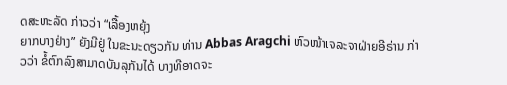ດສະຫະລັດ ກ່າວວ່າ “ເລື້ອງຫຍຸ້ງ
ຍາກບາງຢ່າງ” ຍັງມີຢູ່ ໃນຂະນະດຽວກັນ ທ່ານ Abbas Aragchi ຫົວໜ້າເຈລະຈາຝ່າຍອີຣ່ານ ກ່າວວ່າ ຂໍ້ຕົກລົງສາມາດບັນລຸກັນໄດ້ ບາງທີອາດຈະ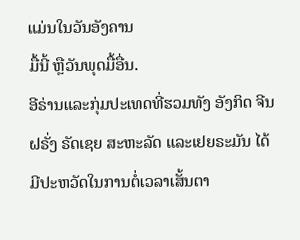ແມ່ນໃນວັນອັງຄານ
ມື້ນີ້ ຫຼືວັນພຸດມື້ອື່ນ.
ອີຣ່ານແລະກຸ່ມປະເທດທີ່ຮວມທັງ ອັງກິດ ຈີນ ຝຣັ່ງ ຣັດເຊຍ ສະຫະລັດ ແລະເຢຍຣະມັນ ໄດ້ມີປະຫວັດໃນການຕໍ່ເວລາເສັ້ນຕາ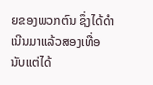ຍຂອງພວກຕົນ ຊຶ່ງໄດ້ດຳເນີນມາແລ້ວສອງເທື່ອ
ນັບແຕ່ໄດ້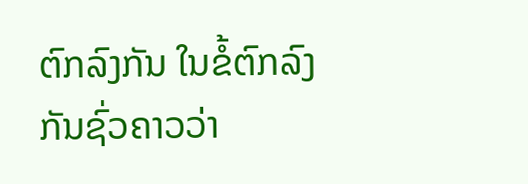ຕົກລົງກັນ ໃນຂໍ້ຕົກລົງກັນຊົ່ວຄາວວ່າ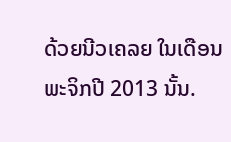ດ້ວຍນີວເຄລຍ ໃນເດືອນພະຈິກປີ 2013 ນັ້ນ.